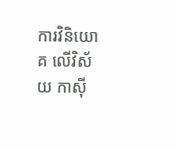ការវិនិយោគ លើវិស័យ កាស៊ី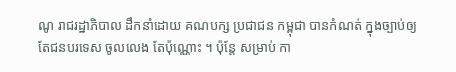ណូ រាជរដ្ឋាភិបាល ដឹកនាំដោយ គណបក្ស ប្រជាជន កម្ពុជា បានកំណត់ ក្នុងច្បាប់ឲ្យ តែជនបរទេស ចូលលេង តែប៉ុណ្ណោះ ។ ប៉ុន្តែ សម្រាប់ កា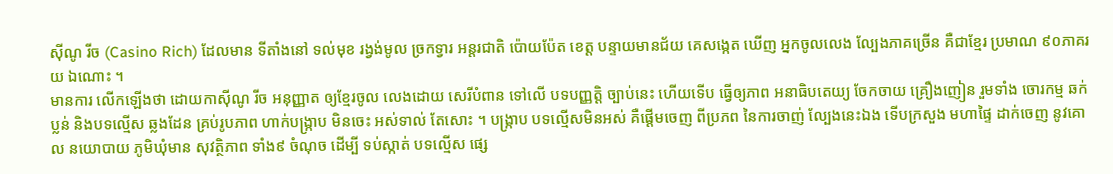ស៊ីណូ រីច (Casino Rich) ដែលមាន ទីតាំងនៅ ទល់មុខ រង្វង់មូល ច្រកទ្វារ អន្តរជាតិ ប៉ោយប៉ែត ខេត្ត បន្ទាយមានជ័យ គេសង្កេត ឃើញ អ្នកចូលលេង ល្បែងភាគច្រើន គឺជាខ្មែរ ប្រមាណ ៩០ភាគរយ ឯណោះ ។
មានការ លើកឡើងថា ដោយកាស៊ីណូ រីច អនុញ្ញាត ឲ្យខ្មែរចូល លេងដោយ សេរីបំពាន ទៅលើ បទបញ្ញត្តិ ច្បាប់នេះ ហើយទើប ធ្វើឲ្យភាព អនាធិបតេយ្យ ចែកចាយ គ្រឿងញៀន រួមទាំង ចោរកម្ម ឆក់ប្លន់ និងបទល្មើស ឆ្លងដែន គ្រប់រូបភាព ហាក់បង្ក្រាប មិនចេះ អស់ទាល់ តែសោះ ។ បង្ក្រាប បទល្មើសមិនអស់ គឺផ្ដើមចេញ ពីប្រភព នៃការចាញ់ ល្បែងនេះឯង ទើបក្រសួង មហាផ្ទៃ ដាក់ចេញ នូវគោល នយោបាយ ភូមិឃុំមាន សុវត្ថិភាព ទាំង៩ ចំណុច ដើម្បី ទប់ស្កាត់ បទល្មើស ផ្សេ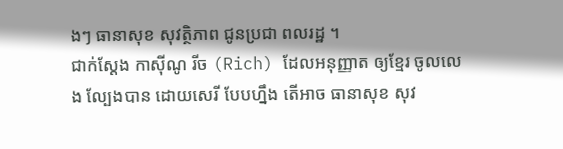ងៗ ធានាសុខ សុវត្ថិភាព ជូនប្រជា ពលរដ្ឋ ។
ជាក់ស្ដែង កាស៊ីណូ រីច (Rich) ដែលអនុញ្ញាត ឲ្យខ្មែរ ចូលលេង ល្បែងបាន ដោយសេរី បែបហ្នឹង តើអាច ធានាសុខ សុវ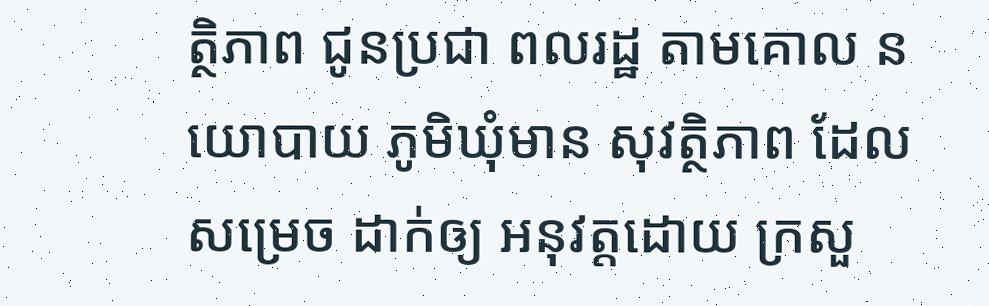ត្ថិភាព ជូនប្រជា ពលរដ្ឋ តាមគោល នយោបាយ ភូមិឃុំមាន សុវត្ថិភាព ដែលសម្រេច ដាក់ឲ្យ អនុវត្តដោយ ក្រសួ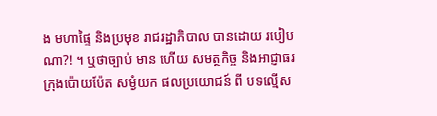ង មហាផ្ទៃ និងប្រមុខ រាជរដ្ឋាភិបាល បានដោយ របៀបណា?! ។ ឬថាច្បាប់ មាន ហើយ សមត្ថកិច្ច និងអាជ្ញាធរ ក្រុងប៉ោយប៉ែត សម្ងំយក ផលប្រយោជន៍ ពី បទល្មើស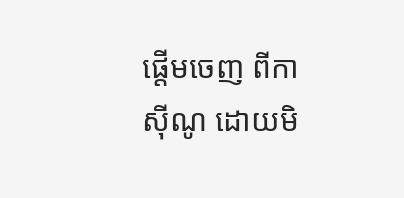ផ្ដើមចេញ ពីកាស៊ីណូ ដោយមិ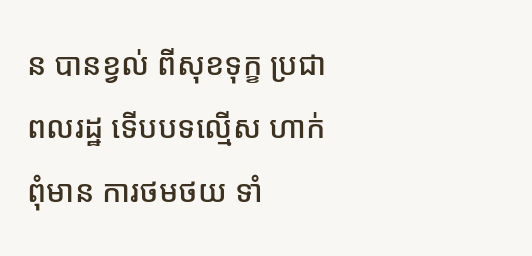ន បានខ្វល់ ពីសុខទុក្ខ ប្រជាពលរដ្ឋ ទើបបទល្មើស ហាក់ពុំមាន ការថមថយ ទាំ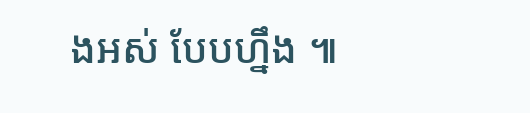ងអស់ បែបហ្នឹង ៕